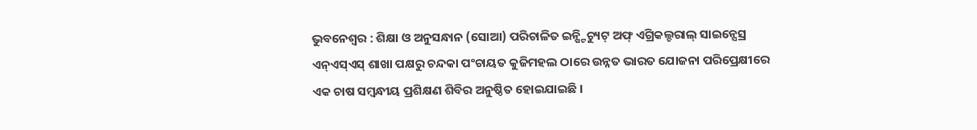ଭୁବନେଶ୍ୱର : ଶିକ୍ଷା ଓ ଅନୁସନ୍ଧାନ (ସୋଆ) ପରିଚାଳିତ ଇନ୍ଷ୍ଟିଚ୍ୟୁଟ୍ ଅଫ୍ ଏଗ୍ରିକଲ୍ଚରାଲ୍ ସାଇନ୍ସେସ୍ର ଏନ୍ଏସ୍ଏସ୍ ଶାଖା ପକ୍ଷରୁ ଚନ୍ଦକା ପଂଚାୟତ କୁଜିମହଲ ଠାରେ ଉନ୍ନତ ଭାରତ ଯୋଜନା ପରିପ୍ରେକ୍ଷୀରେ ଏକ ଚାଷ ସମ୍ବନ୍ଧୀୟ ପ୍ରଶିକ୍ଷଣ ଶିବିର ଅନୁଷ୍ଠିତ ହୋଇଯାଇଛି ।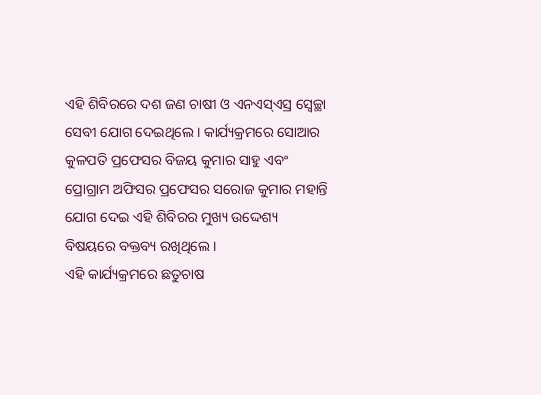ଏହି ଶିବିରରେ ଦଶ ଜଣ ଚାଷୀ ଓ ଏନଏସ୍ଏସ୍ର ସ୍ୱେଚ୍ଛା ସେବୀ ଯୋଗ ଦେଇଥିଲେ । କାର୍ଯ୍ୟକ୍ରମରେ ସୋଆର କୁଳପତି ପ୍ରଫେସର ବିଜୟ କୁମାର ସାହୁ ଏବଂ ପ୍ରୋଗ୍ରାମ ଅଫିସର ପ୍ରଫେସର ସରୋଜ କୁମାର ମହାନ୍ତି ଯୋଗ ଦେଇ ଏହି ଶିବିରର ମୁଖ୍ୟ ଉଦ୍ଦେଶ୍ୟ ବିଷୟରେ ବକ୍ତବ୍ୟ ରଖିଥିଲେ ।
ଏହି କାର୍ଯ୍ୟକ୍ରମରେ ଛତୁଚାଷ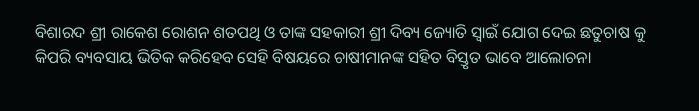ବିଶାରଦ ଶ୍ରୀ ରାକେଶ ରୋଶନ ଶତପଥି ଓ ତାଙ୍କ ସହକାରୀ ଶ୍ରୀ ଦିବ୍ୟ ଜ୍ୟୋତି ସ୍ୱାଇଁ ଯୋଗ ଦେଇ ଛତୁଚାଷ କୁ କିପରି ବ୍ୟବସାୟ ଭିତିକ କରିହେବ ସେହି ବିଷୟରେ ଚାଷୀମାନଙ୍କ ସହିତ ବିସ୍ତୃତ ଭାବେ ଆଲୋଚନା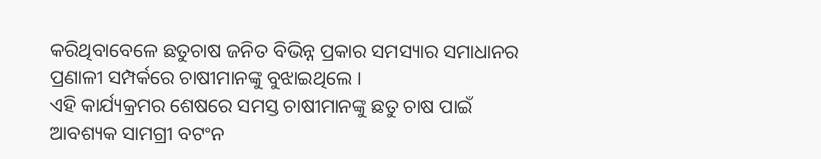କରିଥିବାବେଳେ ଛତୁଚାଷ ଜନିତ ବିଭିନ୍ନ ପ୍ରକାର ସମସ୍ୟାର ସମାଧାନର ପ୍ରଣାଳୀ ସମ୍ପର୍କରେ ଚାଷୀମାନଙ୍କୁ ବୁଝାଇଥିଲେ ।
ଏହି କାର୍ଯ୍ୟକ୍ରମର ଶେଷରେ ସମସ୍ତ ଚାଷୀମାନଙ୍କୁ ଛତୁ ଚାଷ ପାଇଁ ଆବଶ୍ୟକ ସାମଗ୍ରୀ ବଟଂନ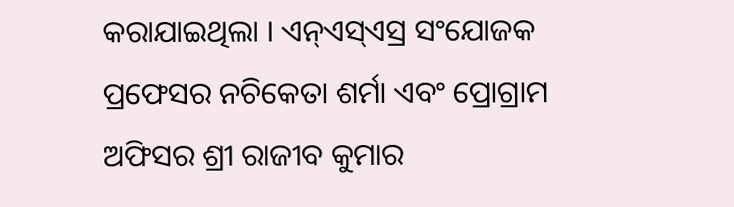କରାଯାଇଥିଲା । ଏନ୍ଏସ୍ଏସ୍ର ସଂଯୋଜକ ପ୍ରଫେସର ନଚିକେତା ଶର୍ମା ଏବଂ ପ୍ରୋଗ୍ରାମ ଅଫିସର ଶ୍ରୀ ରାଜୀବ କୁମାର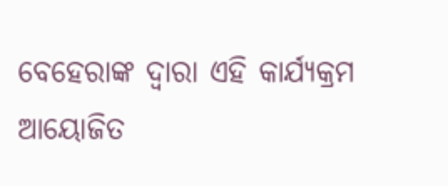ବେହେରାଙ୍କ ଦ୍ୱାରା ଏହି କାର୍ଯ୍ୟକ୍ରମ ଆୟୋଜିତ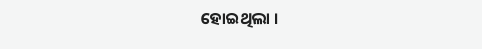ହୋଇଥିଲା ।